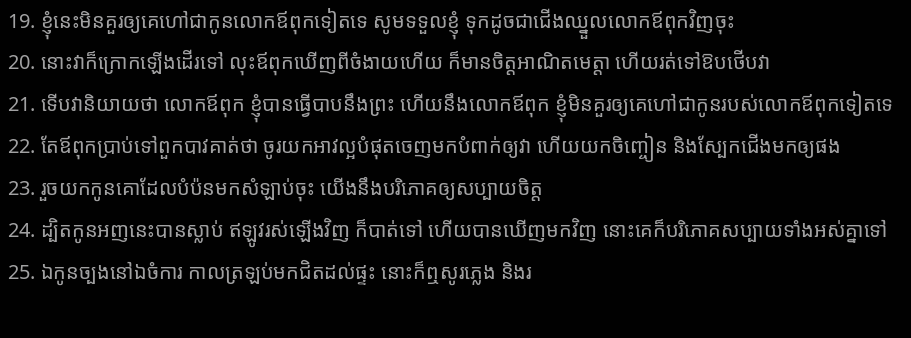19. ខ្ញុំនេះមិនគួរឲ្យគេហៅជាកូនលោកឪពុកទៀតទេ សូមទទួលខ្ញុំ ទុកដូចជាជើងឈ្នួលលោកឪពុកវិញចុះ
20. នោះវាក៏ក្រោកឡើងដើរទៅ លុះឪពុកឃើញពីចំងាយហើយ ក៏មានចិត្តអាណិតមេត្តា ហើយរត់ទៅឱបថើបវា
21. ទើបវានិយាយថា លោកឪពុក ខ្ញុំបានធ្វើបាបនឹងព្រះ ហើយនឹងលោកឪពុក ខ្ញុំមិនគួរឲ្យគេហៅជាកូនរបស់លោកឪពុកទៀតទេ
22. តែឪពុកប្រាប់ទៅពួកបាវគាត់ថា ចូរយកអាវល្អបំផុតចេញមកបំពាក់ឲ្យវា ហើយយកចិញ្ចៀន និងស្បែកជើងមកឲ្យផង
23. រួចយកកូនគោដែលបំប៉នមកសំឡាប់ចុះ យើងនឹងបរិភោគឲ្យសប្បាយចិត្ត
24. ដ្បិតកូនអញនេះបានស្លាប់ ឥឡូវរស់ឡើងវិញ ក៏បាត់ទៅ ហើយបានឃើញមកវិញ នោះគេក៏បរិភោគសប្បាយទាំងអស់គ្នាទៅ
25. ឯកូនច្បងនៅឯចំការ កាលត្រឡប់មកជិតដល់ផ្ទះ នោះក៏ឮសូរភ្លេង និងរ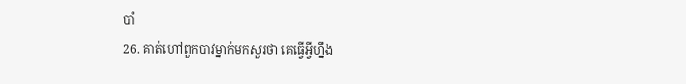បាំ
26. គាត់ហៅពួកបាវម្នាក់មកសួរថា គេធ្វើអ្វីហ្នឹង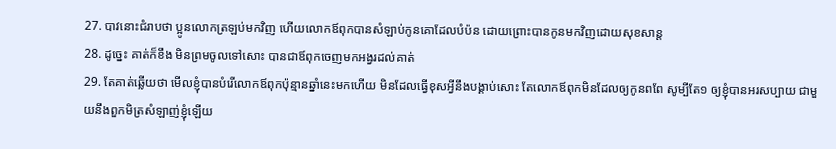27. បាវនោះជំរាបថា ប្អូនលោកត្រឡប់មកវិញ ហើយលោកឪពុកបានសំឡាប់កូនគោដែលបំប៉ន ដោយព្រោះបានកូនមកវិញដោយសុខសាន្ត
28. ដូច្នេះ គាត់ក៏ខឹង មិនព្រមចូលទៅសោះ បានជាឪពុកចេញមកអង្វរដល់គាត់
29. តែគាត់ឆ្លើយថា មើលខ្ញុំបានបំរើលោកឪពុកប៉ុន្មានឆ្នាំនេះមកហើយ មិនដែលធ្វើខុសអ្វីនឹងបង្គាប់សោះ តែលោកឪពុកមិនដែលឲ្យកូនពពែ សូម្បីតែ១ ឲ្យខ្ញុំបានអរសប្បាយ ជាមួយនឹងពួកមិត្រសំឡាញ់ខ្ញុំឡើយ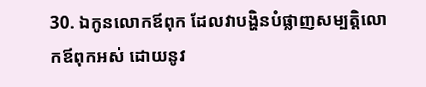30. ឯកូនលោកឪពុក ដែលវាបង្ហិនបំផ្លាញសម្បត្តិលោកឪពុកអស់ ដោយនូវ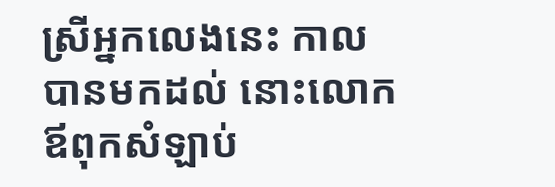ស្រីអ្នកលេងនេះ កាលបានមកដល់ នោះលោកឪពុកសំឡាប់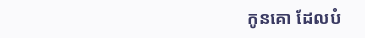កូនគោ ដែលបំ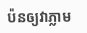ប៉នឲ្យវាភ្លាម